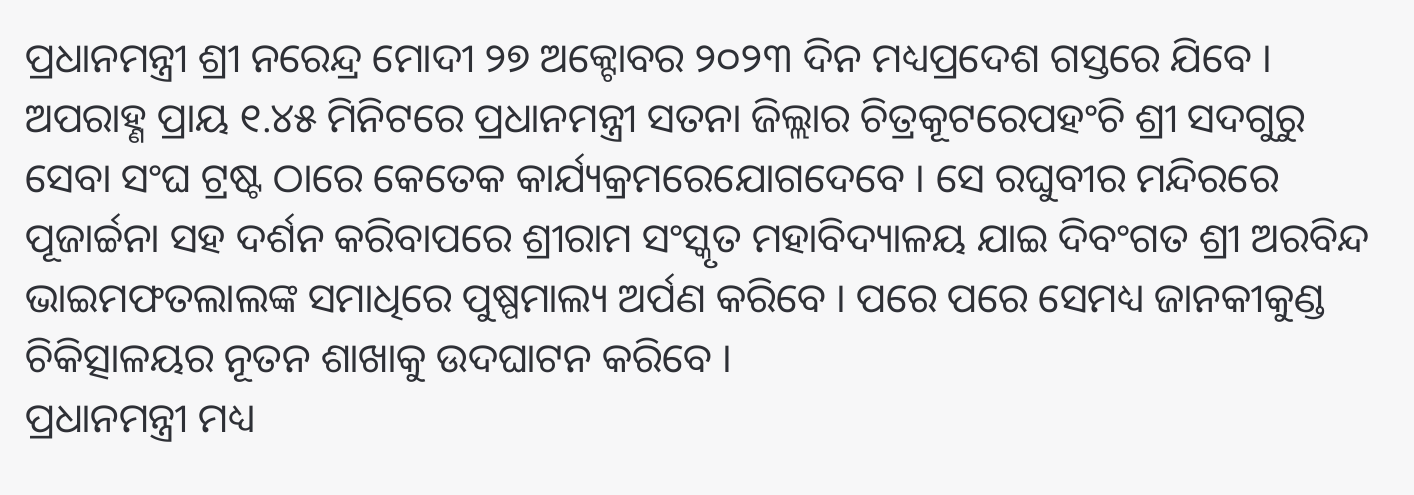ପ୍ରଧାନମନ୍ତ୍ରୀ ଶ୍ରୀ ନରେନ୍ଦ୍ର ମୋଦୀ ୨୭ ଅକ୍ଟୋବର ୨୦୨୩ ଦିନ ମଧ୍ୟପ୍ରଦେଶ ଗସ୍ତରେ ଯିବେ ।
ଅପରାହ୍ଣ ପ୍ରାୟ ୧.୪୫ ମିନିଟରେ ପ୍ରଧାନମନ୍ତ୍ରୀ ସତନା ଜିଲ୍ଲାର ଚିତ୍ରକୂଟରେପହଂଚି ଶ୍ରୀ ସଦଗୁରୁ ସେବା ସଂଘ ଟ୍ରଷ୍ଟ ଠାରେ କେତେକ କାର୍ଯ୍ୟକ୍ରମରେଯୋଗଦେବେ । ସେ ରଘୁବୀର ମନ୍ଦିରରେ ପୂଜାର୍ଚ୍ଚନା ସହ ଦର୍ଶନ କରିବାପରେ ଶ୍ରୀରାମ ସଂସ୍କୃତ ମହାବିଦ୍ୟାଳୟ ଯାଇ ଦିବଂଗତ ଶ୍ରୀ ଅରବିନ୍ଦ ଭାଇମଫତଲାଲଙ୍କ ସମାଧିରେ ପୁଷ୍ପମାଲ୍ୟ ଅର୍ପଣ କରିବେ । ପରେ ପରେ ସେମଧ୍ୟ ଜାନକୀକୁଣ୍ଡ ଚିକିତ୍ସାଳୟର ନୂତନ ଶାଖାକୁ ଉଦଘାଟନ କରିବେ ।
ପ୍ରଧାନମନ୍ତ୍ରୀ ମଧ୍ୟ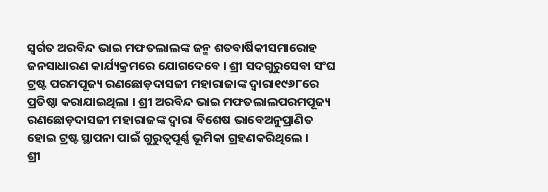ସ୍ୱର୍ଗତ ଅରବିନ୍ଦ ଭାଇ ମଫତଲାଲଙ୍କ ଜନ୍ମ ଶତବାର୍ଷିକୀସମାରୋହ ଜନସାଧାରଣ କାର୍ଯ୍ୟକ୍ରମରେ ଯୋଗଦେବେ । ଶ୍ରୀ ସଦଗୁରୁସେବା ସଂଘ ଟ୍ରଷ୍ଟ ପରମପୂଜ୍ୟ ରଣଛୋଡ଼ଦାସଜୀ ମହାରାଜାଙ୍କ ଦ୍ୱାରା୧୯୬୮ରେ ପ୍ରତିଷ୍ଠା କରାଯାଇଥିଲା । ଶ୍ରୀ ଅରବିନ୍ଦ ଭାଇ ମଫତଲାଲପରମପୂଜ୍ୟ ରଣଛୋଡ଼ଦାସଜୀ ମହାରାଜଙ୍କ ଦ୍ୱାରା ବିଶେଷ ଭାବେଅନୁପ୍ରାଣିତ ହୋଇ ଟ୍ରଷ୍ଟ ସ୍ଥାପନା ପାଇଁ ଗୁରୁତ୍ୱପୂର୍ଣ୍ଣ ଭୂମିକା ଗ୍ରହଣକରିଥିଲେ ।
ଶ୍ରୀ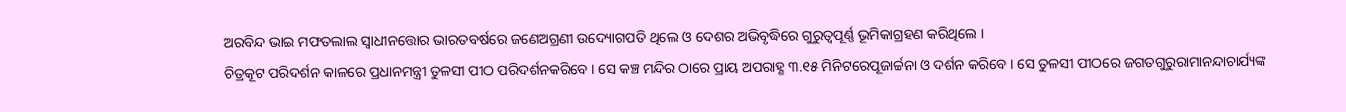ଅରବିନ୍ଦ ଭାଇ ମଫତଲାଲ ସ୍ୱାଧୀନତ୍ତୋର ଭାରତବର୍ଷରେ ଜଣେଅଗ୍ରଣୀ ଉଦ୍ୟୋଗପତି ଥିଲେ ଓ ଦେଶର ଅଭିବୃଦ୍ଧିରେ ଗୁରୁତ୍ୱପୂର୍ଣ୍ଣ ଭୂମିକାଗ୍ରହଣ କରିଥିଲେ ।
ଚିତ୍ରକୂଟ ପରିଦର୍ଶନ କାଳରେ ପ୍ରଧାନମନ୍ତ୍ରୀ ତୁଳସୀ ପୀଠ ପରିଦର୍ଶନକରିବେ । ସେ କଞ୍ଚ ମନ୍ଦିର ଠାରେ ପ୍ରାୟ ଅପରାହ୍ଣ ୩.୧୫ ମିନିଟରେପୂଜାର୍ଚ୍ଚନା ଓ ଦର୍ଶନ କରିବେ । ସେ ତୁଳସୀ ପୀଠରେ ଜଗତଗୁରୁରାମାନନ୍ଦାଚାର୍ଯ୍ୟଙ୍କ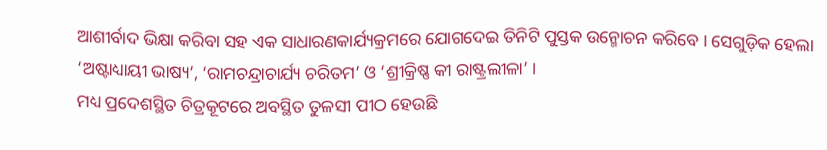ଆଶୀର୍ବାଦ ଭିକ୍ଷା କରିବା ସହ ଏକ ସାଧାରଣକାର୍ଯ୍ୟକ୍ରମରେ ଯୋଗଦେଇ ତିନିଟି ପୁସ୍ତକ ଉନ୍ମୋଚନ କରିବେ । ସେଗୁଡ଼ିକ ହେଲା ‘ଅଷ୍ଟାଧ୍ୟାୟୀ ଭାଷ୍ୟ’, ‘ରାମଚନ୍ଦ୍ରାଚାର୍ଯ୍ୟ ଚରିତମ’ ଓ ‘ଶ୍ରୀକ୍ରିଷ୍ଣ କୀ ରାଷ୍ଟ୍ରଲୀଳା’ ।
ମଧ୍ୟ ପ୍ରଦେଶସ୍ଥିତ ଚିତ୍ରକୂଟରେ ଅବସ୍ଥିତ ତୁଳସୀ ପୀଠ ହେଉଛି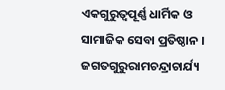ଏକଗୁରୁତ୍ୱପୂର୍ଣ୍ଣ ଧାର୍ମିକ ଓ ସାମାଜିକ ସେବା ପ୍ରତିଷ୍ଠାନ । ଜଗତଗୁରୁରାମଚନ୍ଦ୍ରାଚାର୍ଯ୍ୟ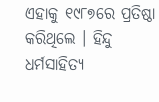ଏହାକୁ ୧୯୮୭ରେ ପ୍ରତିଷ୍ଠା କରିଥିଲେ । ହିନ୍ଦୁ ଧର୍ମସାହିତ୍ୟ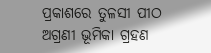ପ୍ରକାଶରେ ତୁଳସୀ ପୀଠ ଅଗ୍ରଣୀ ଭୂମିକା ଗ୍ରହଣ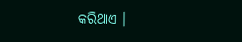କରିଥାଏ ।